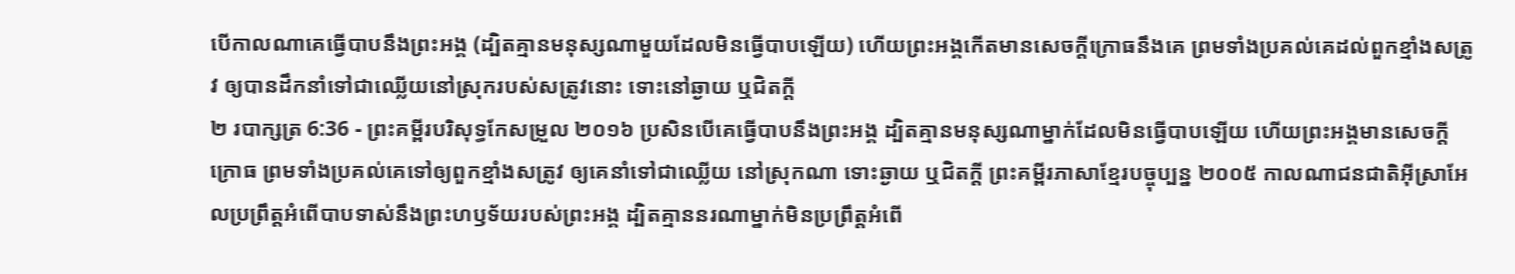បើកាលណាគេធ្វើបាបនឹងព្រះអង្គ (ដ្បិតគ្មានមនុស្សណាមួយដែលមិនធ្វើបាបឡើយ) ហើយព្រះអង្គកើតមានសេចក្ដីក្រោធនឹងគេ ព្រមទាំងប្រគល់គេដល់ពួកខ្មាំងសត្រូវ ឲ្យបានដឹកនាំទៅជាឈ្លើយនៅស្រុករបស់សត្រូវនោះ ទោះនៅឆ្ងាយ ឬជិតក្តី
២ របាក្សត្រ 6:36 - ព្រះគម្ពីរបរិសុទ្ធកែសម្រួល ២០១៦ ប្រសិនបើគេធ្វើបាបនឹងព្រះអង្គ ដ្បិតគ្មានមនុស្សណាម្នាក់ដែលមិនធ្វើបាបឡើយ ហើយព្រះអង្គមានសេចក្ដីក្រោធ ព្រមទាំងប្រគល់គេទៅឲ្យពួកខ្មាំងសត្រូវ ឲ្យគេនាំទៅជាឈ្លើយ នៅស្រុកណា ទោះឆ្ងាយ ឬជិតក្ដី ព្រះគម្ពីរភាសាខ្មែរបច្ចុប្បន្ន ២០០៥ កាលណាជនជាតិអ៊ីស្រាអែលប្រព្រឹត្តអំពើបាបទាស់នឹងព្រះហឫទ័យរបស់ព្រះអង្គ ដ្បិតគ្មាននរណាម្នាក់មិនប្រព្រឹត្តអំពើ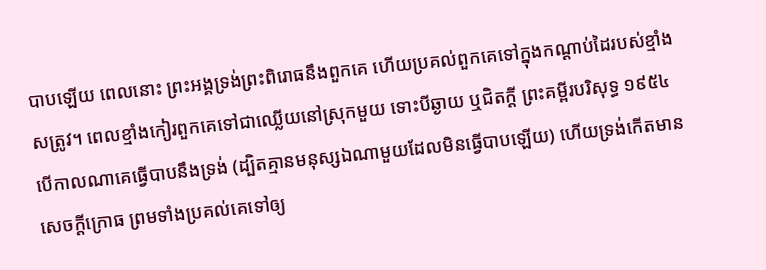បាបឡើយ ពេលនោះ ព្រះអង្គទ្រង់ព្រះពិរោធនឹងពួកគេ ហើយប្រគល់ពួកគេទៅក្នុងកណ្ដាប់ដៃរបស់ខ្មាំងសត្រូវ។ ពេលខ្មាំងកៀរពួកគេទៅជាឈ្លើយនៅស្រុកមួយ ទោះបីឆ្ងាយ ឬជិតក្ដី ព្រះគម្ពីរបរិសុទ្ធ ១៩៥៤ បើកាលណាគេធ្វើបាបនឹងទ្រង់ (ដ្បិតគ្មានមនុស្សឯណាមួយដែលមិនធ្វើបាបឡើយ) ហើយទ្រង់កើតមានសេចក្ដីក្រោធ ព្រមទាំងប្រគល់គេទៅឲ្យ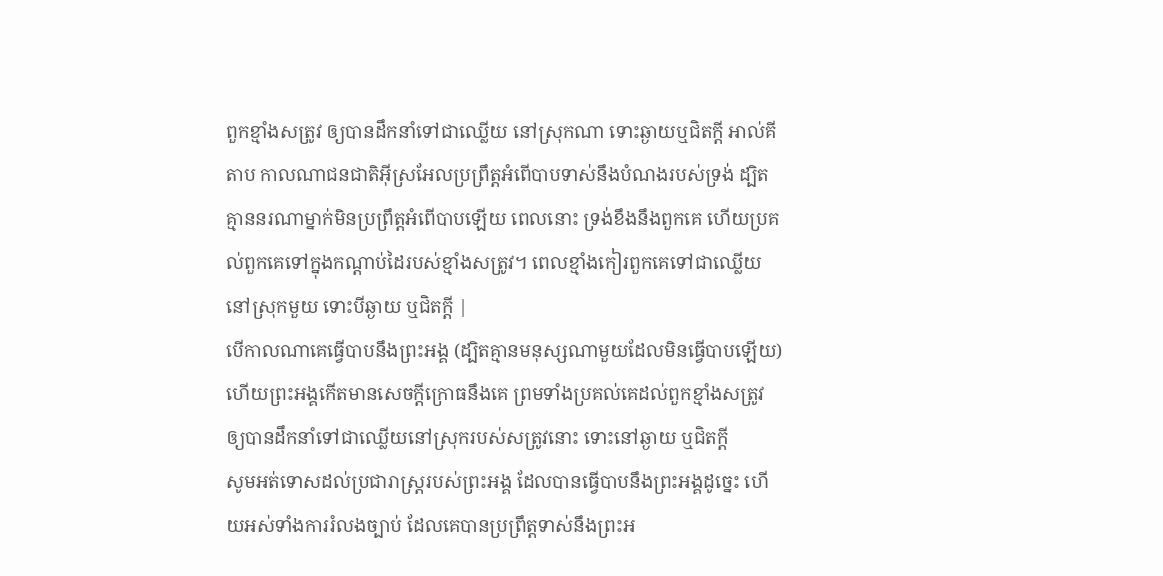ពួកខ្មាំងសត្រូវ ឲ្យបានដឹកនាំទៅជាឈ្លើយ នៅស្រុកណា ទោះឆ្ងាយឬជិតក្តី អាល់គីតាប កាលណាជនជាតិអ៊ីស្រអែលប្រព្រឹត្តអំពើបាបទាស់នឹងបំណងរបស់ទ្រង់ ដ្បិតគ្មាននរណាម្នាក់មិនប្រព្រឹត្តអំពើបាបឡើយ ពេលនោះ ទ្រង់ខឹងនឹងពួកគេ ហើយប្រគល់ពួកគេទៅក្នុងកណ្តាប់ដៃរបស់ខ្មាំងសត្រូវ។ ពេលខ្មាំងកៀរពួកគេទៅជាឈ្លើយនៅស្រុកមួយ ទោះបីឆ្ងាយ ឬជិតក្តី |
បើកាលណាគេធ្វើបាបនឹងព្រះអង្គ (ដ្បិតគ្មានមនុស្សណាមួយដែលមិនធ្វើបាបឡើយ) ហើយព្រះអង្គកើតមានសេចក្ដីក្រោធនឹងគេ ព្រមទាំងប្រគល់គេដល់ពួកខ្មាំងសត្រូវ ឲ្យបានដឹកនាំទៅជាឈ្លើយនៅស្រុករបស់សត្រូវនោះ ទោះនៅឆ្ងាយ ឬជិតក្តី
សូមអត់ទោសដល់ប្រជារាស្ត្ររបស់ព្រះអង្គ ដែលបានធ្វើបាបនឹងព្រះអង្គដូច្នេះ ហើយអស់ទាំងការរំលងច្បាប់ ដែលគេបានប្រព្រឹត្តទាស់នឹងព្រះអ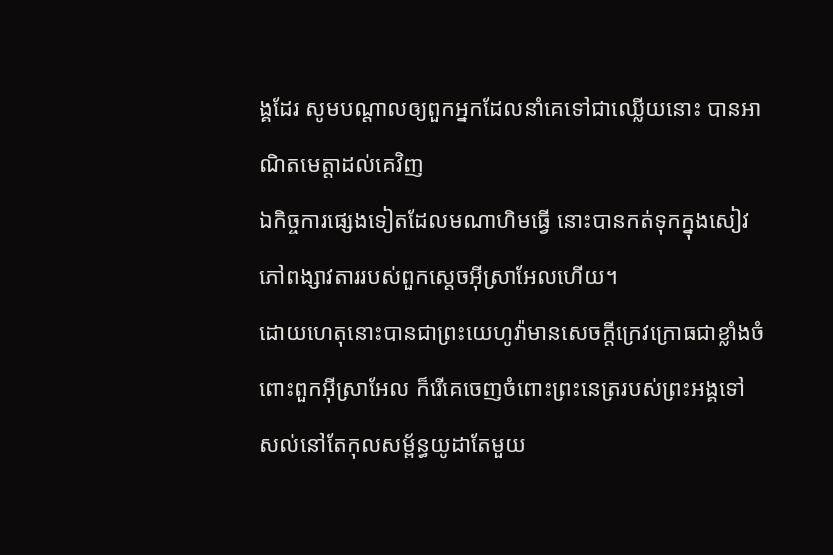ង្គដែរ សូមបណ្ដាលឲ្យពួកអ្នកដែលនាំគេទៅជាឈ្លើយនោះ បានអាណិតមេត្តាដល់គេវិញ
ឯកិច្ចការផ្សេងទៀតដែលមណាហិមធ្វើ នោះបានកត់ទុកក្នុងសៀវភៅពង្សាវតាររបស់ពួកស្តេចអ៊ីស្រាអែលហើយ។
ដោយហេតុនោះបានជាព្រះយេហូវ៉ាមានសេចក្ដីក្រេវក្រោធជាខ្លាំងចំពោះពួកអ៊ីស្រាអែល ក៏រើគេចេញចំពោះព្រះនេត្ររបស់ព្រះអង្គទៅ សល់នៅតែកុលសម្ព័ន្ធយូដាតែមួយ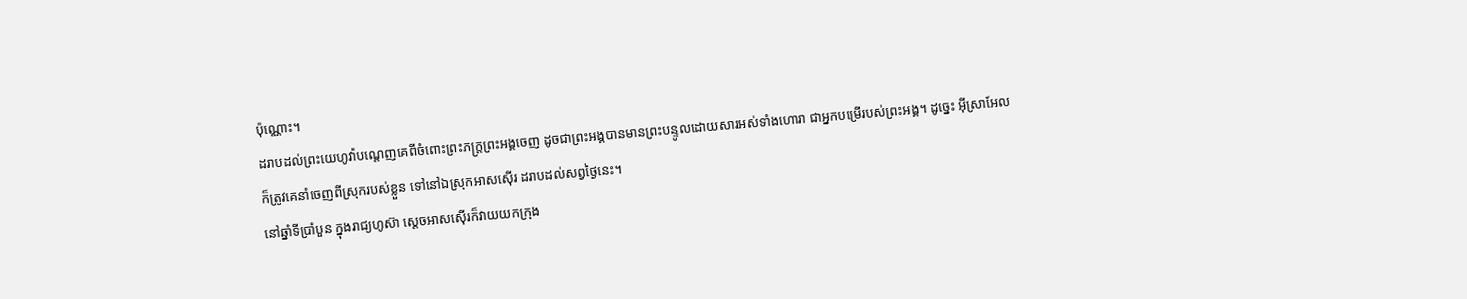ប៉ុណ្ណោះ។
ដរាបដល់ព្រះយេហូវ៉ាបណ្តេញគេពីចំពោះព្រះភក្ត្រព្រះអង្គចេញ ដូចជាព្រះអង្គបានមានព្រះបន្ទូលដោយសារអស់ទាំងហោរា ជាអ្នកបម្រើរបស់ព្រះអង្គ។ ដូច្នេះ អ៊ីស្រាអែលក៏ត្រូវគេនាំចេញពីស្រុករបស់ខ្លួន ទៅនៅឯស្រុកអាសស៊ើរ ដរាបដល់សព្វថ្ងៃនេះ។
នៅឆ្នាំទីប្រាំបួន ក្នុងរាជ្យហូស៊ា ស្តេចអាសស៊ើរក៏វាយយកក្រុង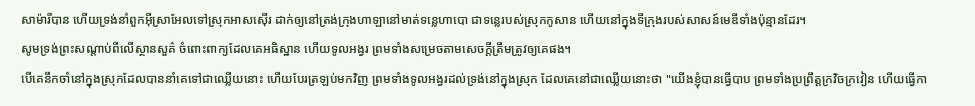សាម៉ារីបាន ហើយទ្រង់នាំពួកអ៊ីស្រាអែលទៅស្រុកអាសស៊ើរ ដាក់ឲ្យនៅត្រង់ក្រុងហាឡានៅមាត់ទន្លេហាបោ ជាទន្លេរបស់ស្រុកកូសាន ហើយនៅក្នុងទីក្រុងរបស់សាសន៍មេឌីទាំងប៉ុន្មានដែរ។
សូមទ្រង់ព្រះសណ្ដាប់ពីលើស្ថានសួគ៌ ចំពោះពាក្យដែលគេអធិស្ឋាន ហើយទូលអង្វរ ព្រមទាំងសម្រេចតាមសេចក្ដីត្រឹមត្រូវឲ្យគេផង។
បើគេនឹកចាំនៅក្នុងស្រុកដែលបាននាំគេទៅជាឈ្លើយនោះ ហើយបែរត្រឡប់មកវិញ ព្រមទាំងទូលអង្វរដល់ទ្រង់នៅក្នុងស្រុក ដែលគេនៅជាឈ្លើយនោះថា "យើងខ្ញុំបានធ្វើបាប ព្រមទាំងប្រព្រឹត្តក្រវិចក្រវៀន ហើយធ្វើកា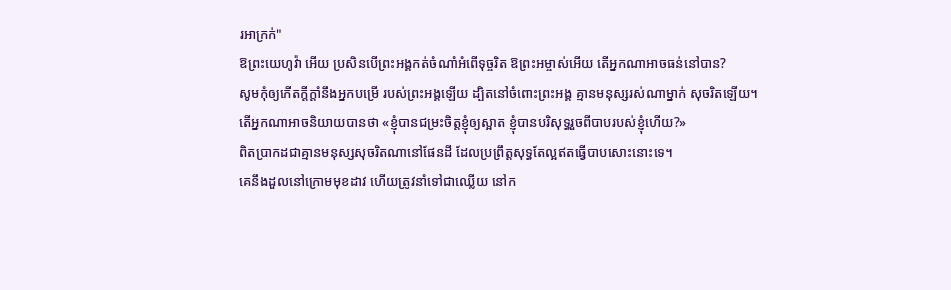រអាក្រក់"
ឱព្រះយេហូវ៉ា អើយ ប្រសិនបើព្រះអង្គកត់ចំណាំអំពើទុច្ចរិត ឱព្រះអម្ចាស់អើយ តើអ្នកណាអាចធន់នៅបាន?
សូមកុំឲ្យកើតក្ដីក្ដាំនឹងអ្នកបម្រើ របស់ព្រះអង្គឡើយ ដ្បិតនៅចំពោះព្រះអង្គ គ្មានមនុស្សរស់ណាម្នាក់ សុចរិតឡើយ។
តើអ្នកណាអាចនិយាយបានថា «ខ្ញុំបានជម្រះចិត្តខ្ញុំឲ្យស្អាត ខ្ញុំបានបរិសុទ្ធរួចពីបាបរបស់ខ្ញុំហើយ?»
ពិតប្រាកដជាគ្មានមនុស្សសុចរិតណានៅផែនដី ដែលប្រព្រឹត្តសុទ្ធតែល្អឥតធ្វើបាបសោះនោះទេ។
គេនឹងដួលនៅក្រោមមុខដាវ ហើយត្រូវនាំទៅជាឈ្លើយ នៅក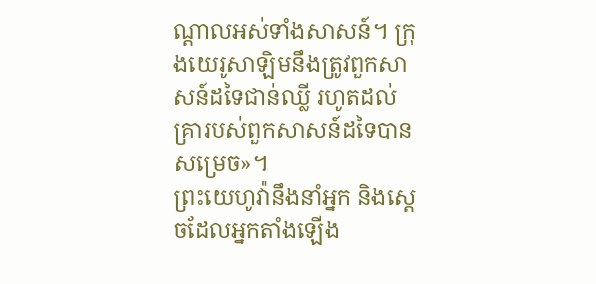ណ្ដាលអស់ទាំងសាសន៍។ ក្រុងយេរូសាឡិមនឹងត្រូវពួកសាសន៍ដទៃជាន់ឈ្លី រហូតដល់គ្រារបស់ពួកសាសន៍ដទៃបានសម្រេច»។
ព្រះយេហូវ៉ានឹងនាំអ្នក និងស្តេចដែលអ្នកតាំងឡើង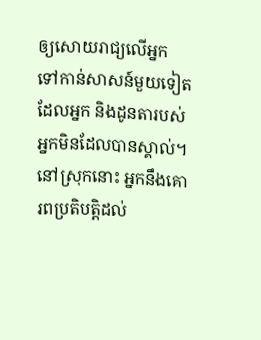ឲ្យសោយរាជ្យលើអ្នក ទៅកាន់សាសន៍មួយទៀត ដែលអ្នក និងដូនតារបស់អ្នកមិនដែលបានស្គាល់។ នៅស្រុកនោះ អ្នកនឹងគោរពប្រតិបត្តិដល់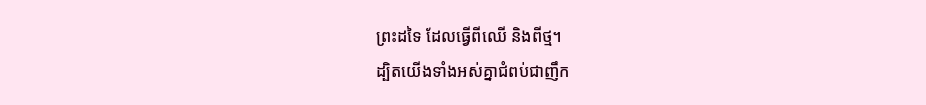ព្រះដទៃ ដែលធ្វើពីឈើ និងពីថ្ម។
ដ្បិតយើងទាំងអស់គ្នាជំពប់ជាញឹក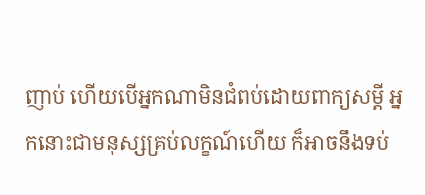ញាប់ ហើយបើអ្នកណាមិនជំពប់ដោយពាក្យសម្ដី អ្នកនោះជាមនុស្សគ្រប់លក្ខណ៍ហើយ ក៏អាចនឹងទប់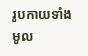រូបកាយទាំងមូល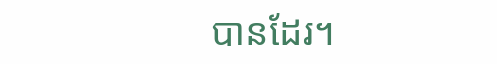បានដែរ។